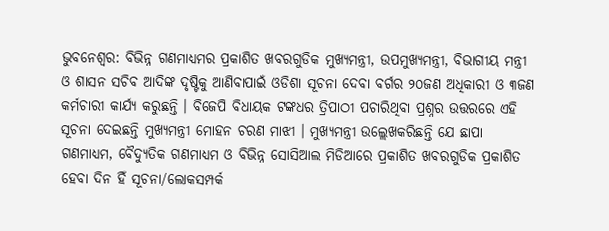ଭୁବନେଶ୍ୱର: ବିଭିନ୍ନ ଗଣମାଧ୍ୟମର ପ୍ରକାଶିତ ଖବରଗୁଡିକ ମୁଖ୍ୟମନ୍ତ୍ରୀ, ଉପମୁଖ୍ୟମନ୍ତ୍ରୀ, ବିଭାଗୀୟ ମନ୍ତ୍ରୀ ଓ ଶାସନ ସଚିବ ଆଦିଙ୍କ ଦୃଷ୍ଟିକୁ ଆଣିବାପାଇଁ ଓଡିଶା ସୂଚନା ଦେବା ବର୍ଗର ୨୦ଜଣ ଅଧିକାରୀ ଓ ୩ଜଣ କର୍ମଚାରୀ କାର୍ଯ୍ୟ କରୁଛନ୍ତି । ବିଜେପି ବିଧାୟକ ଟଙ୍କଧର ତ୍ରିପାଠୀ ପଚାରିଥିବା ପ୍ରଶ୍ନର ଉତ୍ତରରେ ଏହି ସୂଚନା ଦେଇଛନ୍ତି ମୁଖ୍ୟମନ୍ତ୍ରୀ ମୋହନ ଚରଣ ମାଝୀ । ମୁଖ୍ୟମନ୍ତ୍ରୀ ଉଲ୍ଲେଖକରିଛନ୍ତି ଯେ ଛାପା ଗଣମାଧ୍ୟମ, ବୈଦ୍ୟୁତିକ ଗଣମାଧ୍ୟମ ଓ ବିଭିନ୍ନ ସୋସିଆଲ ମିଡିଆରେ ପ୍ରକାଶିତ ଖବରଗୁଡିକ ପ୍ରକାଶିତ ହେବା ଦିନ ହିଁ ସୂଚନା/ଲୋକସମ୍ପର୍କ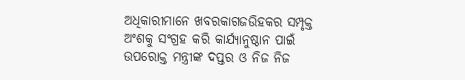ଅଧିକାରୀମାନେ ଖବରକାଗଜଉିହକର ସମ୍ପୃକ୍ତ ଅଂଶକୁ ସଂଗ୍ରହ କରି କାର୍ଯ୍ୟାନୁଷ୍ଠାନ ପାଇଁ ଉପରୋକ୍ତ ମନ୍ତ୍ରୀଙ୍କ ଦପ୍ତର ଓ ନିଜ ନିଜ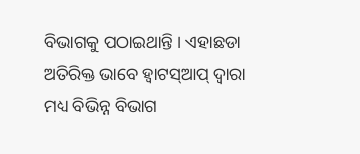ବିଭାଗକୁ ପଠାଇଥାନ୍ତି । ଏହାଛଡା ଅତିରିକ୍ତ ଭାବେ ହ୍ୱାଟସ୍ଆପ୍ ଦ୍ୱାରା ମଧ୍ୟ ବିଭିନ୍ନ ବିଭାଗ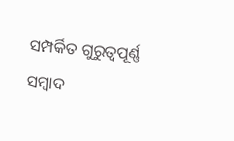ସମ୍ପର୍କିତ ଗୁରୁତ୍ୱପୂର୍ଣ୍ଣ ସମ୍ବାଦ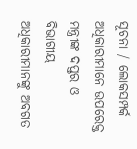ସୂଚନା / ଲୋକସମ୍ପର୍କ ଅଧିକାରୀମାନେ ଉପରେକ୍ତ ମନ୍ତ୍ରୀଙ୍କ ଦପ୍ତର ଓ ବିଭାଗୀୟ ଅଧିକାରୀମାନଙ୍କୁ ଅବଗତ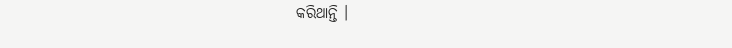କରିଥାନ୍ତି ।